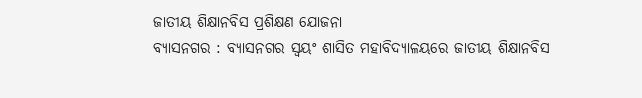ଜାତୀୟ ଶିକ୍ଷାନବିସ ପ୍ରଶିକ୍ଷଣ ଯୋଜନା
ବ୍ୟାସନଗର : ବ୍ୟାସନଗର ସ୍ୱୟଂ ଶାସିତ ମହାବିଦ୍ୟାଳୟରେ ଜାତୀୟ ଶିକ୍ଷାନବିସ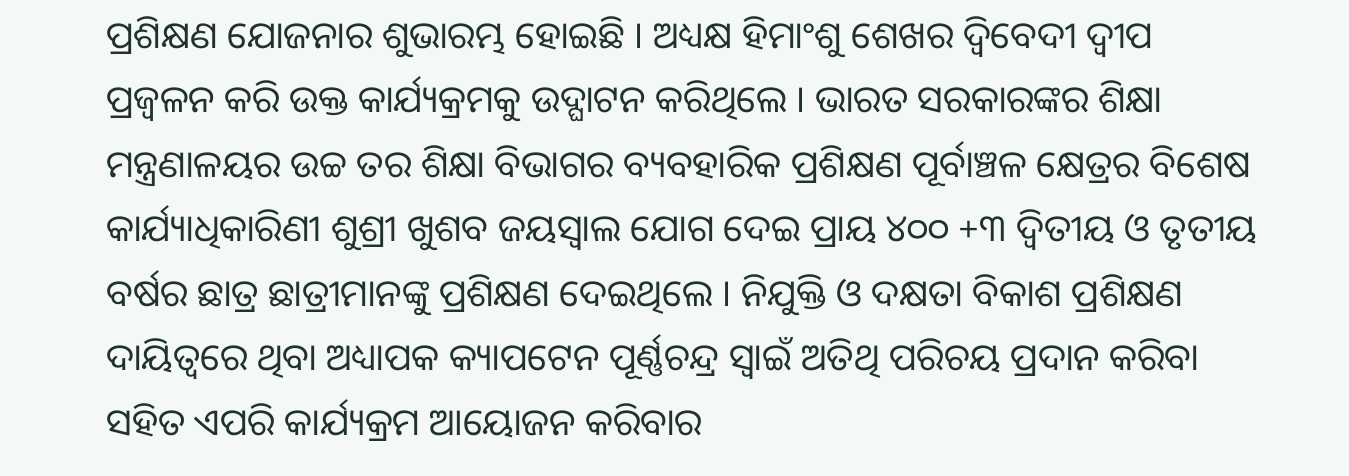ପ୍ରଶିକ୍ଷଣ ଯୋଜନାର ଶୁଭାରମ୍ଭ ହୋଇଛି । ଅଧ୍ୟକ୍ଷ ହିମାଂଶୁ ଶେଖର ଦ୍ୱିବେଦୀ ଦ୍ୱୀପ ପ୍ରଜ୍ୱଳନ କରି ଉକ୍ତ କାର୍ଯ୍ୟକ୍ରମକୁ ଉଦ୍ଘାଟନ କରିଥିଲେ । ଭାରତ ସରକାରଙ୍କର ଶିକ୍ଷା ମନ୍ତ୍ରଣାଳୟର ଉଚ୍ଚ ତର ଶିକ୍ଷା ବିଭାଗର ବ୍ୟବହାରିକ ପ୍ରଶିକ୍ଷଣ ପୂର୍ବାଞ୍ଚଳ କ୍ଷେତ୍ରର ବିଶେଷ କାର୍ଯ୍ୟାଧିକାରିଣୀ ଶୁଶ୍ରୀ ଖୁଶବ ଜୟସ୍ୱାଲ ଯୋଗ ଦେଇ ପ୍ରାୟ ୪୦୦ +୩ ଦ୍ୱିତୀୟ ଓ ତୃତୀୟ ବର୍ଷର ଛାତ୍ର ଛାତ୍ରୀମାନଙ୍କୁ ପ୍ରଶିକ୍ଷଣ ଦେଇଥିଲେ । ନିଯୁକ୍ତି ଓ ଦକ୍ଷତା ବିକାଶ ପ୍ରଶିକ୍ଷଣ ଦାୟିତ୍ୱରେ ଥିବା ଅଧ୍ୟାପକ କ୍ୟାପଟେନ ପୂର୍ଣ୍ଣଚନ୍ଦ୍ର ସ୍ୱାଇଁ ଅତିଥି ପରିଚୟ ପ୍ରଦାନ କରିବା ସହିତ ଏପରି କାର୍ଯ୍ୟକ୍ରମ ଆୟୋଜନ କରିବାର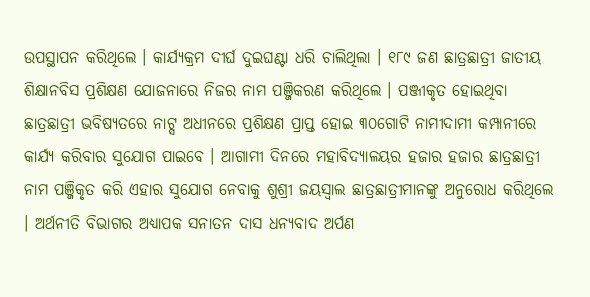ଉପସ୍ଥାପନ କରିଥିଲେ । କାର୍ଯ୍ୟକ୍ରମ ଦୀର୍ଘ ଦୁଇଘଣ୍ଟା ଧରି ଚାଲିଥିଲା । ୧୮୯ ଜଣ ଛାତ୍ରଛାତ୍ରୀ ଜାତୀୟ ଶିକ୍ଷାନବିସ ପ୍ରଶିକ୍ଷଣ ଯୋଜନାରେ ନିଜର ନାମ ପଞ୍ଜିକରଣ କରିଥିଲେ । ପଞ୍ଜୀକୃତ ହୋଇଥିବା ଛାତ୍ରଛାତ୍ରୀ ଭବିଷ୍ୟତରେ ନାଟ୍ସ ଅଧୀନରେ ପ୍ରଶିକ୍ଷଣ ପ୍ରାପ୍ତ ହୋଇ ୩୦ଗୋଟି ନାମୀଦାମୀ କମ୍ପାନୀରେ କାର୍ଯ୍ୟ କରିବାର ସୁଯୋଗ ପାଇବେ । ଆଗାମୀ ଦିନରେ ମହାବିଦ୍ୟାଳୟର ହଜାର ହଜାର ଛାତ୍ରଛାତ୍ରୀ ନାମ ପଞ୍ଜିକୃତ କରି ଏହାର ସୁଯୋଗ ନେବାକୁ ଶୁଶ୍ରୀ ଜୟସ୍ୱାଲ ଛାତ୍ରଛାତ୍ରୀମାନଙ୍କୁ ଅନୁରୋଧ କରିଥିଲେ । ଅର୍ଥନୀତି ବିଭାଗର ଅଧ୍ୟାପକ ସନାତନ ଦାସ ଧନ୍ୟବାଦ ଅର୍ପଣ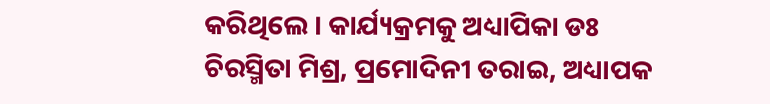କରିଥିଲେ । କାର୍ଯ୍ୟକ୍ରମକୁ ଅଧ୍ୟାପିକା ଡଃ ଚିରସ୍ମିତା ମିଶ୍ର, ପ୍ରମୋଦିନୀ ତରାଇ, ଅଧ୍ୟାପକ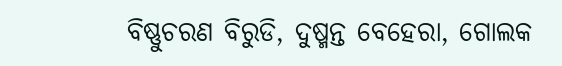ବିଷ୍ଣୁଚରଣ ବିରୁଡି, ଦୁଷ୍ମନ୍ତ ବେହେରା, ଗୋଲକ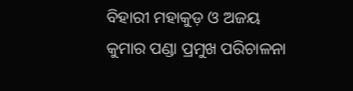ବିହାରୀ ମହାକୁଡ଼ ଓ ଅଜୟ କୁମାର ପଣ୍ଡା ପ୍ରମୁଖ ପରିଚାଳନା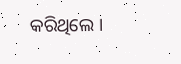କରିଥିଲେ ।